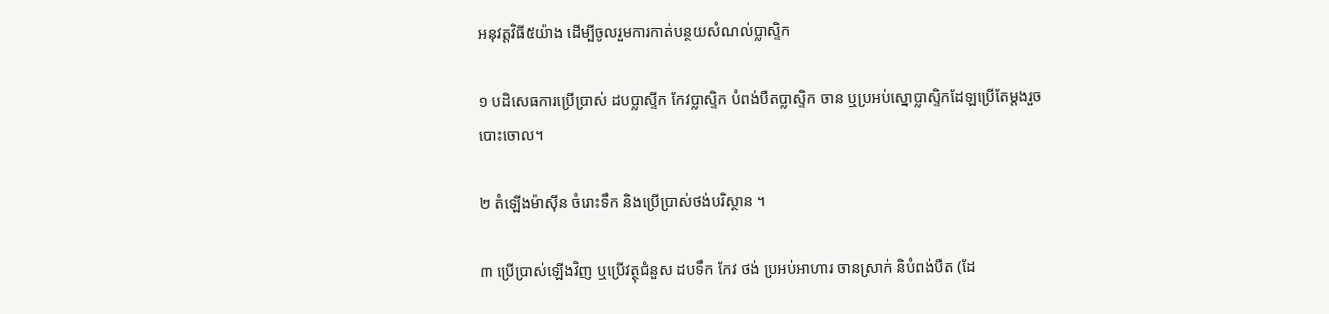អនុវត្តវិធី៥យ៉ាង ដើម្បីចូលរួមការកាត់បន្ថយសំណល់ប្លាស្ទិក

១ បដិសេធការប្រើប្រាស់ ដបប្លាស្ទីក កែវប្លាស្ទិក បំពង់បឺតប្លាស្ទិក ចាន ឬប្រអប់ស្នោប្លាស្ទិកដែឡប្រើតែម្តងរួចបោះចោល។

២ តំឡើងម៉ាស៊ីន ចំរោះទឹក និងប្រើប្រាស់ថង់បរិស្ថាន ។

៣ ប្រើប្រាស់ឡើងវិញ ឬប្រើវត្ថុជំនួស ដបទឹក កែវ ថង់ ប្រអប់អាហារ ចានស្រាក់ និបំពង់បឺត (ដែ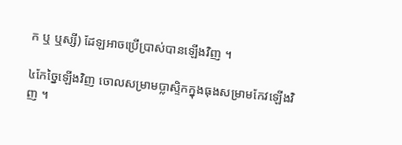ក ឬ ឬស្សី) ដែឡអាចប្រើប្រាស់បានឡើងវិញ ។

៤កែច្នៃឡើងវិញ ចោលសម្រាមប្លាស្ទិកក្នុងធុងសម្រាមកែវឡើងវិញ ។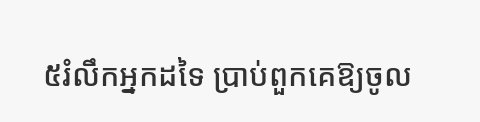៥រំលឹកអ្នកដទៃ ប្រាប់ពួកគេឱ្យចូល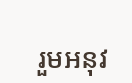រួមអនុវ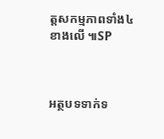ត្តសកម្មភាពទាំង៤ខាងលើ ៕SP



អត្ថបទទាក់ទ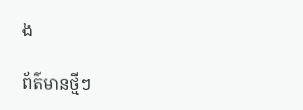ង

ព័ត៌មានថ្មីៗ